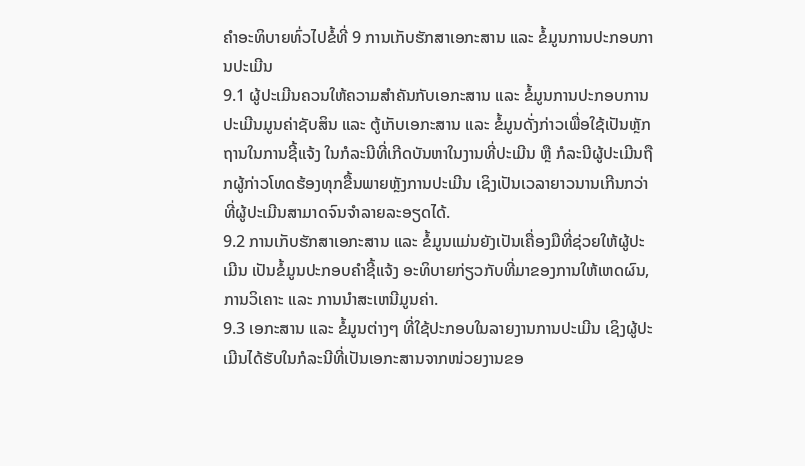ຄຳອະທິບາຍທົ່ວໄປຂໍ້ທີ່ 9 ການເກັບຮັກສາເອກະສານ ແລະ ຂໍ້ມູນການປະກອບການປະເມີນ
9.1 ຜູ້ປະເມີນຄວນໃຫ້ຄວາມສຳຄັນກັບເອກະສານ ແລະ ຂໍ້ມູນການປະກອບການປະເມີນມູນຄ່າຊັບສິນ ແລະ ຕູ້ເກັບເອກະສານ ແລະ ຂໍ້ມູນດັ່ງກ່າວເພື່ອໃຊ້ເປັນຫຼັກຖານໃນການຊີ້ແຈ້ງ ໃນກໍລະນີທີ່ເກີດບັນຫາໃນງານທີ່ປະເມີນ ຫຼື ກໍລະນີຜູ້ປະເມີນຖືກຜູ້ກ່າວໂທດຮ້ອງທຸກຂື້ນພາຍຫຼັງການປະເມີນ ເຊິງເປັນເວລາຍາວນານເກີນກວ່າທີ່ຜູ້ປະເມີນສາມາດຈົນຈຳລາຍລະອຽດໄດ້.
9.2 ການເກັບຮັກສາເອກະສານ ແລະ ຂໍ້ມູນແມ່ນຍັງເປັນເຄື່ອງມືທີ່ຊ່ວຍໃຫ້ຜູ້ປະເມີນ ເປັນຂໍ້ມູນປະກອບຄຳຊີ້ແຈ້ງ ອະທິບາຍກ່ຽວກັບທີ່ມາຂອງການໃຫ້ເຫດຜົນ, ການວິເຄາະ ແລະ ການນໍາສະເຫນີມູນຄ່າ.
9.3 ເອກະສານ ແລະ ຂໍ້ມູນຕ່າງໆ ທີ່ໃຊ້ປະກອບໃນລາຍງານການປະເມີນ ເຊິງຜູ້ປະເມີນໄດ້ຮັບໃນກໍລະນີທີ່ເປັນເອກະສານຈາກໜ່ວຍງານຂອ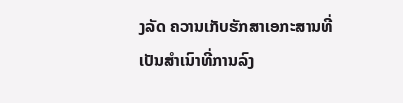ງລັດ ຄວານເກັບຮັກສາເອກະສານທີ່ເປັນສຳເນົາທີ່ການລົງ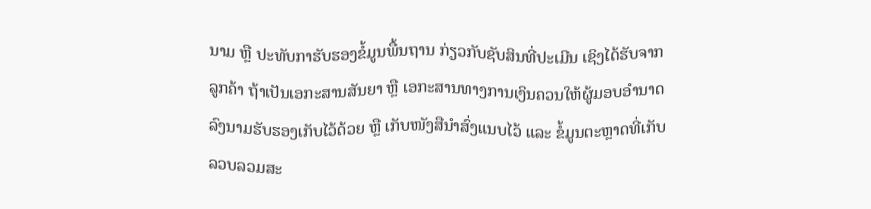ນາມ ຫຼື ປະທັບກາຮັບຮອງຂໍ້ມູນພື້ນຖານ ກ່ຽວກັບຊັບສິນທີ່ປະເມີນ ເຊິງໄດ້ຮັບຈາກລູກຄ້າ ຖ້າເປັນເອກະສານສັນຍາ ຫຼື ເອກະສານທາງການເງິນຄວນໃຫ້ຜູ້ມອບອຳນາດລົງນາມຮັບຮອງເກັບໄວ້ດ້ວຍ ຫຼື ເກັບໜັງສືນຳສົ່ງແນບໄວ້ ແລະ ຂໍ້ມູນຕະຫຼາດທີ່ເກັບລວບລວມສະ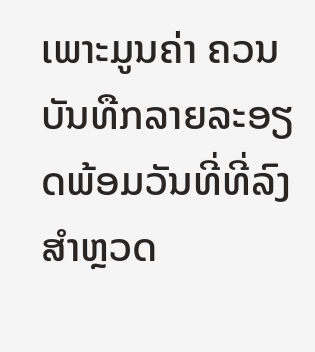ເພາະມູນຄ່າ ຄວນບັນທືກລາຍລະອຽດພ້ອມວັນທີ່ທີ່ລົງສຳຫຼວດ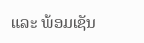ແລະ ພ້ອມເຊັນ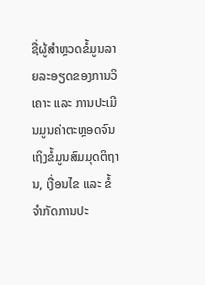ຊື່ຜູ້ສຳຫຼວດຂໍ້ມູນລາຍລະອຽດຂອງການວິເຄາະ ແລະ ການປະເມີນມູນຄ່າຕະຫຼອດຈົນເຖິງຂໍ້ມູນສົມມຸດຕິຖານ, ເງື່ອນໄຂ ແລະ ຂໍ້ຈຳກັດການປະ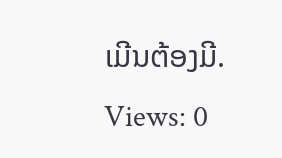ເມີນຕ້ອງມີ.
Views: 0